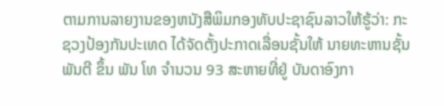ຕາມການລາຍງານຂອງຫນັງສືພິມກອງທັບປະຊາຊົນລາວໃຫ້ຮູ້ວ່າ: ກະຊວງປ້ອງກັນປະເທດ ໄດ້ຈັດຕັ້ງປະກາດເລື່ອນຊັ້ນໃຫ້ ນາຍທະຫານຊັ້ນ ພັນຕີ ຂຶ້ນ ພັນ ໂທ ຈໍານວນ 93 ສະຫາຍທີ່ຢູ່ ບັນດາອົງກາ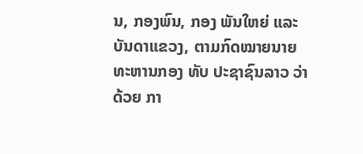ນ, ກອງພົນ, ກອງ ພັນໃຫຍ່ ແລະ ບັນດາແຂວງ, ຕາມກົດໝາຍນາຍທະຫານກອງ ທັບ ປະຊາຊົນລາວ ວ່າດ້ວຍ ກາ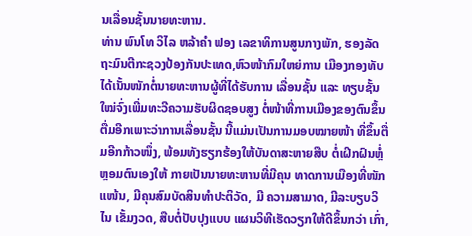ນເລື່ອນຊັ້ນນາຍທະຫານ.
ທ່ານ ພົນໂທ ວິໄລ ຫລ້າຄໍາ ຟອງ ເລຂາທິການສູນກາງພັກ, ຮອງລັດຖະມົນຕີກະຊວງປ້ອງກັນປະເທດ,ຫົວໜ້າກົມໃຫຍ່ການ ເມືອງກອງທັບ ໄດ້ເນັ້ນໜັກຕໍ່ນາຍທະຫານຜູ້ທີ່ໄດ້ຮັບການ ເລື່ອນຊັ້ນ ແລະ ທຽບຊັ້ນໃໝ່ຈົ່ງເພີ່ມທະວີຄວາມຮັບຜິດຊອບສູງ ຕໍ່ໜ້າທີ່ການເມືອງຂອງຕົນຂຶ້ນ ຕື່ມອີກເພາະວ່າການເລື່ອນຊັ້ນ ນີ້ແມ່ນເປັນການມອບໝາຍໜ້າ ທີ່ຂຶ້ນຕື່ມອີກກ້າວໜຶ່ງ, ພ້ອມທັງຮຽກຮ້ອງໃຫ້ບັນດາສະຫາຍສືບ ຕໍ່ເຝິກຝົນຫຼໍ່ຫຼອມຕົນເອງໃຫ້ ກາຍເປັນນາຍທະຫານທີ່ມີຄຸນ ທາດການເມືອງທີ່ໜັກແໜ້ນ, ມີຄຸນສົມບັດສິນທຳປະຕິວັດ, ມີ ຄວາມສາມາດ, ມີລະບຽບວິໄນ ເຂັ້ມງວດ, ສືບຕໍ່ປັບປຸງແບບ ແຜນວິທີເຮັດວຽກໃຫ້ດີຂຶ້ນກວ່າ ເກົ່າ,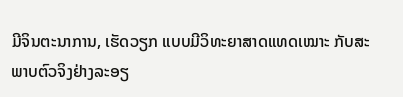ມີຈິນຕະນາການ, ເຮັດວຽກ ແບບມີວິທະຍາສາດແທດເໝາະ ກັບສະພາບຕົວຈິງຢ່າງລະອຽ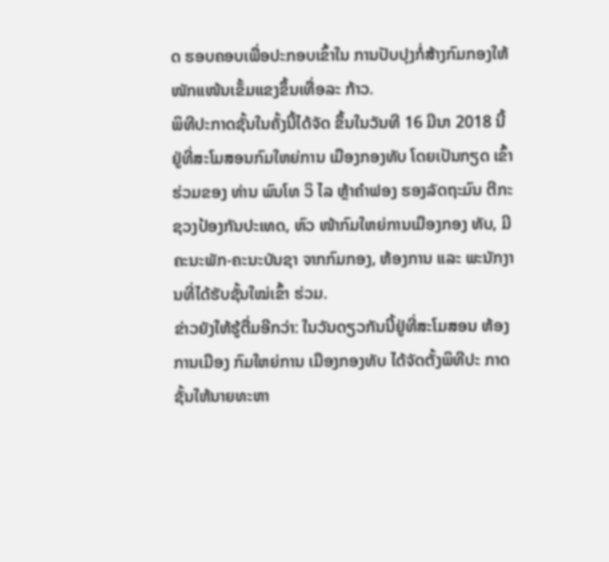ດ ຮອບຄອບເພື່ອປະກອບເຂົ້າໃນ ການປັບປຸງກໍ່ສ້າງກົມກອງໃຫ້ ໜັກແໜ້ນເຂັ້ມແຂງຂຶ້ນເທື່ອລະ ກ້າວ.
ພິທີປະກາດຊັ້ນໃນຄັ້ງນີ້ໄດ້ຈັດ ຂຶ້ນໃນວັນທີ 16 ມີນາ 2018 ນີ້ ຢູ່ທີ່ສະໂມສອນກົມໃຫຍ່ການ ເມືອງກອງທັບ ໂດຍເປັນກຽດ ເຂົ້າຮ່ວມຂອງ ທ່ານ ພົນໂທ ວິ ໄລ ຫຼ້າຄໍາຟອງ ຮອງລັດຖະມົນ ຕີກະຊວງປ້ອງກັນປະເທດ, ຫົວ ໜ້າກົມໃຫຍ່ການເມືອງກອງ ທັບ, ມີຄະນະພັກ-ຄະນະບັນຊາ ຈາກກົມກອງ, ຫ້ອງການ ແລະ ພະນັກງານທີ່ໄດ້ຮັບຊັ້ນໃໝ່ເຂົ້າ ຮ່ວມ.
ຂ່າວຍັງໃຫ້ຮູ້ຕື່ມອີກວ່າ: ໃນວັນດຽວກັນນີ້ຢູ່ທີ່ສະໂມສອນ ຫ້ອງການເມືອງ ກົມໃຫຍ່ການ ເມືອງກອງທັບ ໄດ້ຈັດຕັ້ງພິທີປະ ກາດຊັ້ນໃຫ້ນາຍທະຫາ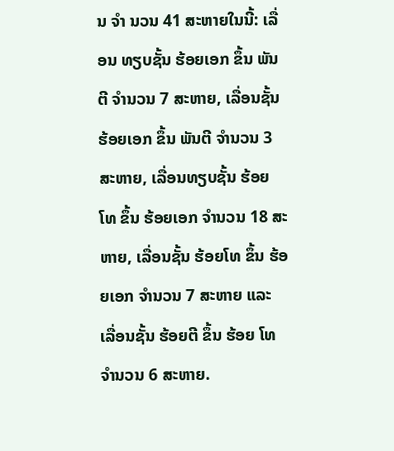ນ ຈໍາ ນວນ 41 ສະຫາຍໃນນີ້: ເລື່ອນ ທຽບຊັ້ນ ຮ້ອຍເອກ ຂຶ້ນ ພັນຕີ ຈຳນວນ 7 ສະຫາຍ, ເລື່ອນຊັ້ນ ຮ້ອຍເອກ ຂຶ້ນ ພັນຕີ ຈຳນວນ 3 ສະຫາຍ, ເລື່ອນທຽບຊັ້ນ ຮ້ອຍ ໂທ ຂຶ້ນ ຮ້ອຍເອກ ຈຳນວນ 18 ສະຫາຍ, ເລື່ອນຊັ້ນ ຮ້ອຍໂທ ຂຶ້ນ ຮ້ອຍເອກ ຈຳນວນ 7 ສະຫາຍ ແລະ ເລື່ອນຊັ້ນ ຮ້ອຍຕີ ຂຶ້ນ ຮ້ອຍ ໂທ ຈຳນວນ 6 ສະຫາຍ.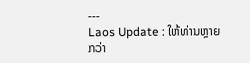---
Laos Update : ໃຫ້ທ່ານຫຼາຍກວ່າ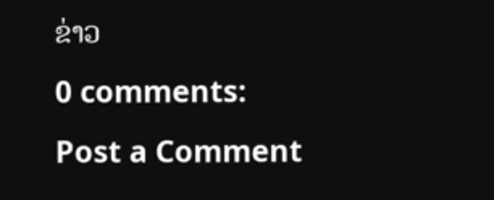ຂ່າວ
0 comments:
Post a Comment